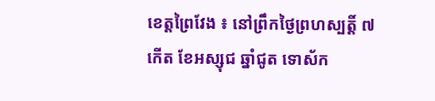ខេត្តព្រៃវែង ៖ នៅព្រឹកថ្ងៃព្រហស្បត្តិ៍ ៧កើត ខែអស្សុជ ឆ្នាំជូត ទោស័ក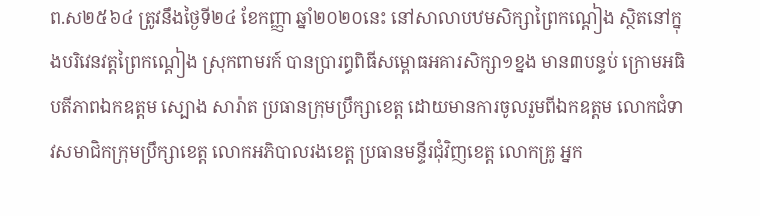ព.ស២៥៦៤ ត្រូវនឹងថ្ងៃទី២៤ ខែកញ្ញា ឆ្នាំ២០២០នេះ នៅសាលាបឋមសិក្សាព្រៃកណ្ដៀង ស្ថិតនៅក្នុងបរិវេនវត្តព្រៃកណ្ដៀង ស្រុកពាមរក៍ បានប្រារព្ធពិធីសម្ពោធអគារសិក្សា១ខ្នង មាន៣បន្ទប់ ក្រោមអធិបតីភាពឯកឧត្ដម ស្បោង សារ៉ាត ប្រធានក្រុមប្រឹក្សាខេត្ត ដោយមានការចូលរួមពីឯកឧត្តម លោកជំទាវសមាជិកក្រុមប្រឹក្សាខេត្ត លោកអភិបាលរងខេត្ត ប្រធានមន្ទីរជុំវិញខេត្ត លោកគ្រូ អ្នក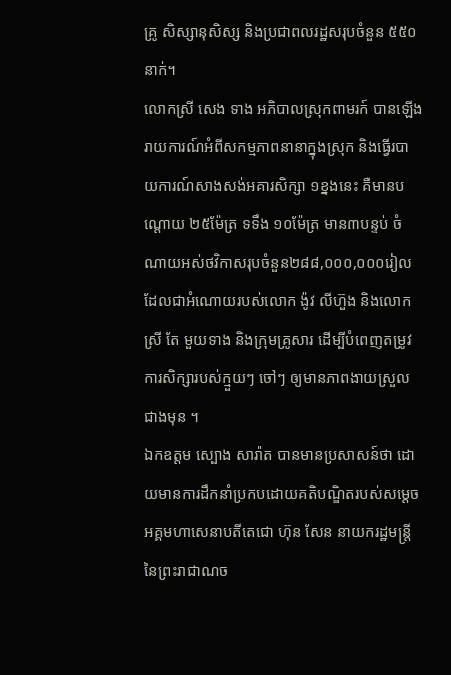គ្រូ សិស្សានុសិស្ស និងប្រជាពលរដ្ឋសរុបចំនួន ៥៥០នាក់។
លោកស្រី សេង ទាង អភិបាលស្រុកពាមរក៍ បានឡើងរាយការណ៍អំពីសកម្មភាពនានាក្នុងស្រុក និងធ្វើរបាយការណ៍សាងសង់អគារសិក្សា ១ខ្នងនេះ គឺមានបណ្តោយ ២៥ម៉ែត្រ ទទឹង ១០ម៉ែត្រ មាន៣បន្ទប់ ចំណាយអស់ថវិកាសរុបចំនួន២៨៨,០០០,០០០រៀល ដែលជាអំណោយរបស់លោក ង៉ូវ លីហ៊ួង និងលោកស្រី តែ មួយទាង និងក្រុមគ្រូសារ ដើម្បីបំពេញតម្រូវការសិក្សារបស់ក្មួយៗ ចៅៗ ឲ្យមានភាពងាយស្រួលជាងមុន ។
ឯកឧត្ដម ស្បោង សារ៉ាត បានមានប្រសាសន៍ថា ដោយមានការដឹកនាំប្រកបដោយគតិបណ្ឌិតរបស់សម្តេចអគ្គមហាសេនាបតីតេជោ ហ៊ុន សែន នាយករដ្ឋមន្ត្រី នៃព្រះរាជាណច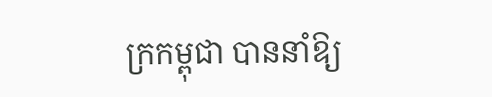ក្រកម្ពុជា បាននាំឱ្យ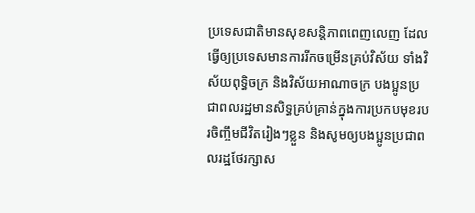ប្រទេសជាតិមានសុខសន្តិភាពពេញលេញ ដែលធ្វើឲ្យប្រទេសមានការរីកចម្រើនគ្រប់វិស័យ ទាំងវិស័យពុទ្ធិចក្រ និងវិស័យអាណាចក្រ បងប្អូនប្រជាពលរដ្ឋមានសិទ្ធគ្រប់គ្រាន់ក្នុងការប្រកបមុខរបរចិញ្ចឹមជីវិតរៀងៗខ្លួន និងសូមឲ្យបងប្អូនប្រជាពលរដ្ឋថែរក្សាស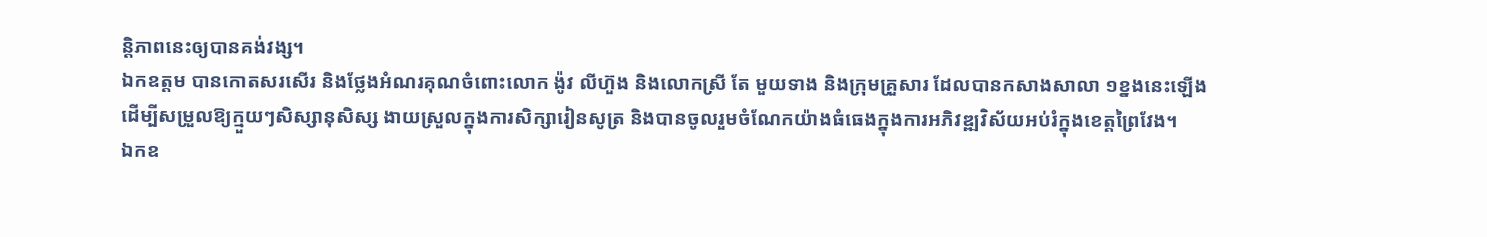ន្តិភាពនេះឲ្យបានគង់វង្ស។
ឯកឧត្តម បានកោតសរសើរ និងថ្លែងអំណរគុណចំពោះលោក ង៉ូវ លីហ៊ួង និងលោកស្រី តែ មួយទាង និងក្រុមគ្រួសារ ដែលបានកសាងសាលា ១ខ្នងនេះឡើង ដើម្បីសម្រួលឱ្យក្មួយៗសិស្សានុសិស្ស ងាយស្រួលក្នុងការសិក្សារៀនសូត្រ និងបានចូលរួមចំណែកយ៉ាងធំធេងក្នុងការអភិវឌ្ឍវិស័យអប់រំក្នុងខេត្តព្រៃវែង។
ឯកឧ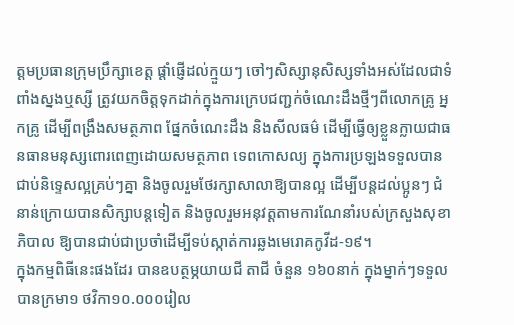ត្តមប្រធានក្រុមប្រឹក្សាខេត្ត ផ្ដាំផ្ញើដល់ក្មួយៗ ចៅៗសិស្សានុសិស្សទាំងអស់ដែលជាទំពាំងស្នងឬស្សី ត្រូវយកចិត្តទុកដាក់ក្នុងការក្រេបជញ្ជក់ចំណេះដឹងថ្មីៗពីលោកគ្រូ អ្នកគ្រូ ដើម្បីពង្រឹងសមត្ថភាព ផ្នែកចំណេះដឹង និងសីលធម៌ ដើម្បីធ្វើឲ្យខ្លួនក្លាយជាធនធានមនុស្សពោរពេញដោយសមត្ថភាព ទេពកោសល្យ ក្នុងការប្រឡងទទួលបានជាប់និទ្ទេសល្អគ្រប់ៗគ្នា និងចូលរួមថែរក្សាសាលាឱ្យបានល្អ ដើម្បីបន្ដដល់ប្អូនៗ ជំនាន់ក្រោយបានសិក្សាបន្ដទៀត និងចូលរួមអនុវត្តតាមការណែនាំរបស់ក្រសួងសុខាភិបាល ឱ្យបានជាប់ជាប្រចាំដើម្បីទប់ស្កាត់ការឆ្លងមេរោគកូវីដ-១៩។
ក្នុងកម្មពិធីនេះផងដែរ បានឧបត្ថម្ភយាយជី តាជី ចំនួន ១៦០នាក់ ក្នុងម្នាក់ៗទទួលបានក្រមា១ ថវិកា១០.០០០រៀល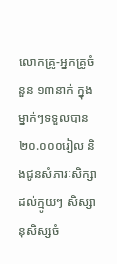លោកគ្រូ-អ្នកគ្រូចំនួន ១៣នាក់ ក្នុងម្នាក់ៗទទួលបាន ២០.០០០រៀល និងជូនសំភារៈសិក្សាដល់ក្មូយៗ សិស្សានុសិស្សចំ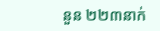នួន ២២៣នាក់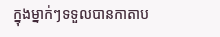ក្នុងម្នាក់ៗទទួលបានកាតាប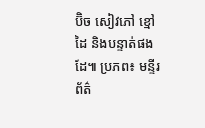ប៊ិច សៀវភៅ ខ្មៅដៃ និងបន្ទាត់ផងដែ៕ ប្រភព៖ មន្ទីរព័ត៌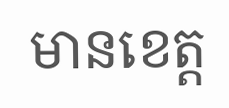មានខេត្ត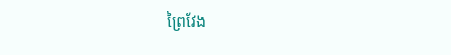ព្រៃវែង